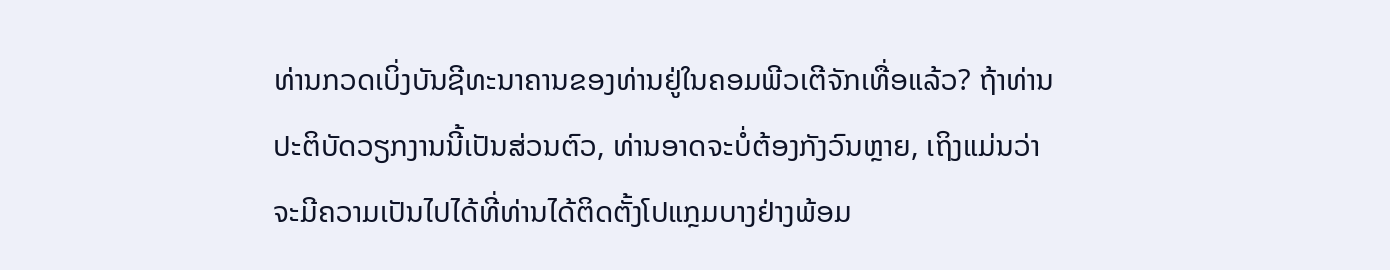ທ່ານກວດເບິ່ງບັນຊີທະນາຄານຂອງທ່ານຢູ່ໃນຄອມພີວເຕີຈັກເທື່ອແລ້ວ? ຖ້າທ່ານປະຕິບັດວຽກງານນີ້ເປັນສ່ວນຕົວ, ທ່ານອາດຈະບໍ່ຕ້ອງກັງວົນຫຼາຍ, ເຖິງແມ່ນວ່າຈະມີຄວາມເປັນໄປໄດ້ທີ່ທ່ານໄດ້ຕິດຕັ້ງໂປແກຼມບາງຢ່າງພ້ອມ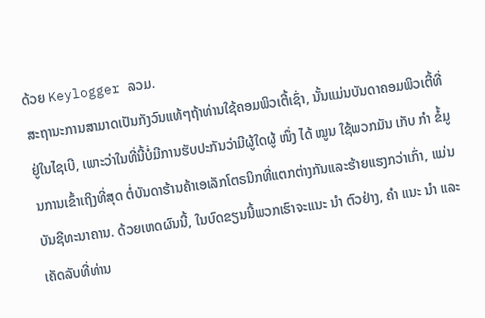ດ້ວຍ Keylogger ລວມ.
ສະຖານະການສາມາດເປັນກັງວົນແທ້ໆຖ້າທ່ານໃຊ້ຄອມພິວເຕີ້ເຊົ່າ, ນັ້ນແມ່ນບັນດາຄອມພິວເຕີ້ທີ່ຢູ່ໃນໄຊເບີ, ເພາະວ່າໃນທີ່ນີ້ບໍ່ມີການຮັບປະກັນວ່າມີຜູ້ໃດຜູ້ ໜຶ່ງ ໄດ້ ໝູນ ໃຊ້ພວກມັນ ເກັບ ກຳ ຂໍ້ມູນການເຂົ້າເຖິງທີ່ສຸດ ຕໍ່ບັນດາຮ້ານຄ້າເອເລັກໂຕຣນິກທີ່ແຕກຕ່າງກັນແລະຮ້າຍແຮງກວ່າເກົ່າ, ແມ່ນບັນຊີທະນາຄານ. ດ້ວຍເຫດຜົນນີ້, ໃນບົດຂຽນນີ້ພວກເຮົາຈະແນະ ນຳ ຕົວຢ່າງ, ຄຳ ແນະ ນຳ ແລະເຄັດລັບທີ່ທ່ານ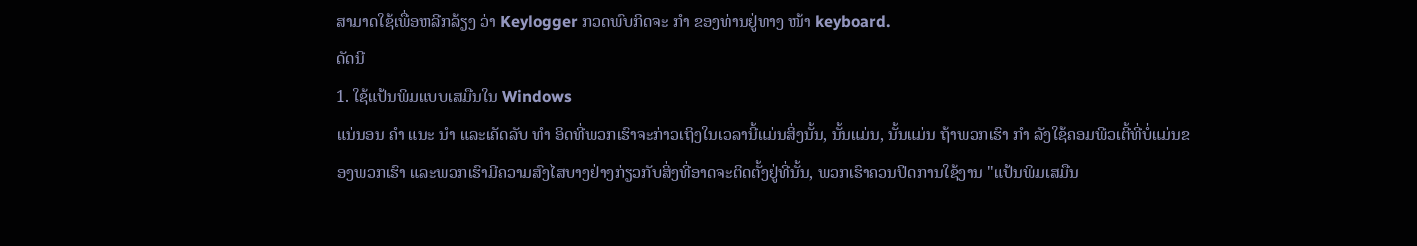ສາມາດໃຊ້ເພື່ອຫລີກລ້ຽງ ວ່າ Keylogger ກວດພົບກິດຈະ ກຳ ຂອງທ່ານຢູ່ທາງ ໜ້າ keyboard.
ດັດນີ
1. ໃຊ້ແປ້ນພິມແບບເສມືນໃນ Windows
ແນ່ນອນ ຄຳ ແນະ ນຳ ແລະເຄັດລັບ ທຳ ອິດທີ່ພວກເຮົາຈະກ່າວເຖິງໃນເວລານີ້ແມ່ນສິ່ງນັ້ນ, ນັ້ນແມ່ນ, ນັ້ນແມ່ນ ຖ້າພວກເຮົາ ກຳ ລັງໃຊ້ຄອມພີວເຕີ້ທີ່ບໍ່ແມ່ນຂອງພວກເຮົາ ແລະພວກເຮົາມີຄວາມສົງໄສບາງຢ່າງກ່ຽວກັບສິ່ງທີ່ອາດຈະຕິດຕັ້ງຢູ່ທີ່ນັ້ນ, ພວກເຮົາຄວນປິດການໃຊ້ງານ "ແປ້ນພິມເສມືນ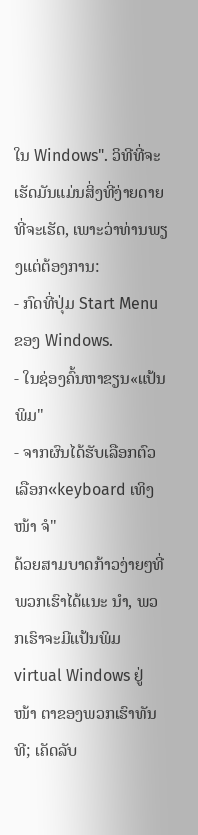ໃນ Windows". ວິທີທີ່ຈະເຮັດມັນແມ່ນສິ່ງທີ່ງ່າຍດາຍທີ່ຈະເຮັດ, ເພາະວ່າທ່ານພຽງແຕ່ຕ້ອງການ:
- ກົດທີ່ປຸ່ມ Start Menu ຂອງ Windows.
- ໃນຊ່ອງຄົ້ນຫາຂຽນ«ແປ້ນພິມ"
- ຈາກຜົນໄດ້ຮັບເລືອກຕົວເລືອກ«keyboard ເທິງ ໜ້າ ຈໍ"
ດ້ວຍສາມບາດກ້າວງ່າຍໆທີ່ພວກເຮົາໄດ້ແນະ ນຳ, ພວກເຮົາຈະມີແປ້ນພິມ virtual Windows ຢູ່ ໜ້າ ຕາຂອງພວກເຮົາທັນທີ; ເຄັດລັບ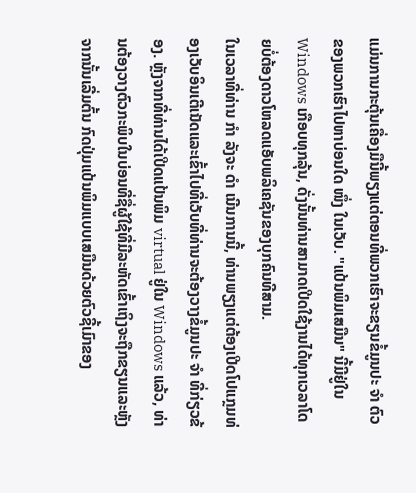ແມ່ນການກະຕຸ້ນເຄື່ອງມືນີ້ພຽງແຕ່ຕອນທີ່ພວກເຮົາຈະຂຽນຂໍ້ມູນປະ ຈຳ ຕົວຂອງພວກເຮົາໄປຫາບ່ອນໃດ ໜຶ່ງ ໃນເວັບ. "ແປ້ນພິມເສມືນ" ນີ້ມີຢູ່ໃນ Windows ເກືອບທຸກລຸ້ນ, ດັ່ງນັ້ນທ່ານສາມາດເປີດໃຊ້ງານໄດ້ທຸກເວລາໂດຍບໍ່ຕ້ອງດາວໂຫລດແອັບພລິເຄຊັນຂອງບຸກຄົນທີສາມ.
ໃນເວລາທີ່ທ່ານ ກຳ ລັງຈະ ດຳ ເນີນການນີ້, ທ່ານພຽງແຕ່ຕ້ອງເປີດໂປແກຼມທ່ອງເວັບອິນເຕີເນັດແລະເຂົ້າໄປທີ່ເວັບທີ່ທ່ານຈະຕ້ອງວາງຂໍ້ມູນປະ ຈຳ ທີ່ກ່ຽວຂ້ອງ. ຫຼັງຈາກທີ່ທ່ານໄດ້ເປີດແປ້ນພິມ virtual ຢູ່ໃນ Windows ແລ້ວ, ທ່ານຕ້ອງວາງຕົວກະພິບໃນບ່ອນທີ່ຊື່ຜູ້ໃຊ້ທີ່ມີລະຫັດເຂົ້າເຖິງຈະຖືກຂຽນແລະຫຼັງຈາກນັ້ນເລີ່ມຕົ້ນ ກົດປຸ່ມແປ້ນພິມແບບເສມືນດ້ວຍຕົວຊີ້ເມົາຂອງ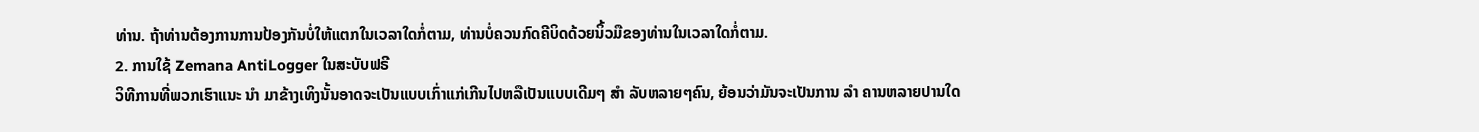ທ່ານ. ຖ້າທ່ານຕ້ອງການການປ້ອງກັນບໍ່ໃຫ້ແຕກໃນເວລາໃດກໍ່ຕາມ, ທ່ານບໍ່ຄວນກົດຄີບິດດ້ວຍນິ້ວມືຂອງທ່ານໃນເວລາໃດກໍ່ຕາມ.
2. ການໃຊ້ Zemana AntiLogger ໃນສະບັບຟຣີ
ວິທີການທີ່ພວກເຮົາແນະ ນຳ ມາຂ້າງເທິງນັ້ນອາດຈະເປັນແບບເກົ່າແກ່ເກີນໄປຫລືເປັນແບບເດີມໆ ສຳ ລັບຫລາຍໆຄົນ, ຍ້ອນວ່າມັນຈະເປັນການ ລຳ ຄານຫລາຍປານໃດ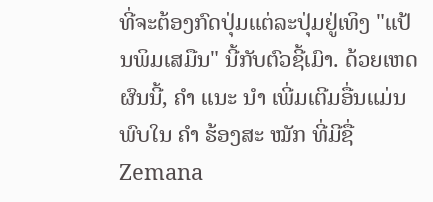ທີ່ຈະຕ້ອງກົດປຸ່ມແຕ່ລະປຸ່ມຢູ່ເທິງ "ແປ້ນພິມເສມືນ" ນີ້ກັບຕົວຊີ້ເມົາ. ດ້ວຍເຫດຜົນນີ້, ຄຳ ແນະ ນຳ ເພີ່ມເຕີມອື່ນແມ່ນພົບໃນ ຄຳ ຮ້ອງສະ ໝັກ ທີ່ມີຊື່ Zemana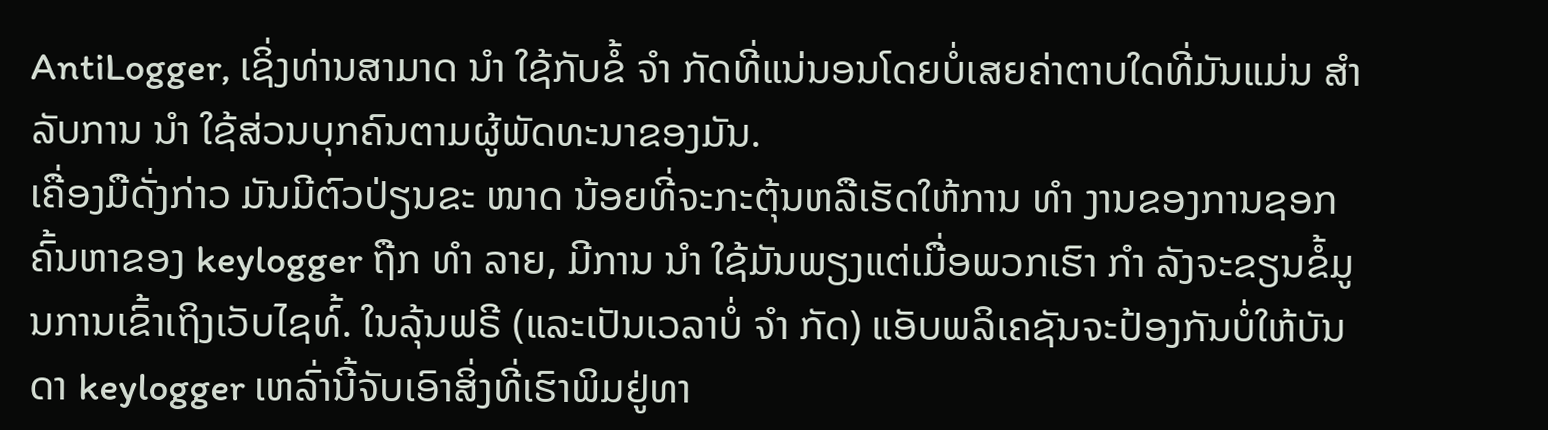AntiLogger, ເຊິ່ງທ່ານສາມາດ ນຳ ໃຊ້ກັບຂໍ້ ຈຳ ກັດທີ່ແນ່ນອນໂດຍບໍ່ເສຍຄ່າຕາບໃດທີ່ມັນແມ່ນ ສຳ ລັບການ ນຳ ໃຊ້ສ່ວນບຸກຄົນຕາມຜູ້ພັດທະນາຂອງມັນ.
ເຄື່ອງມືດັ່ງກ່າວ ມັນມີຕົວປ່ຽນຂະ ໜາດ ນ້ອຍທີ່ຈະກະຕຸ້ນຫລືເຮັດໃຫ້ການ ທຳ ງານຂອງການຊອກຄົ້ນຫາຂອງ keylogger ຖືກ ທຳ ລາຍ, ມີການ ນຳ ໃຊ້ມັນພຽງແຕ່ເມື່ອພວກເຮົາ ກຳ ລັງຈະຂຽນຂໍ້ມູນການເຂົ້າເຖິງເວັບໄຊທ໌້. ໃນລຸ້ນຟຣີ (ແລະເປັນເວລາບໍ່ ຈຳ ກັດ) ແອັບພລິເຄຊັນຈະປ້ອງກັນບໍ່ໃຫ້ບັນດາ keylogger ເຫລົ່ານີ້ຈັບເອົາສິ່ງທີ່ເຮົາພິມຢູ່ທາ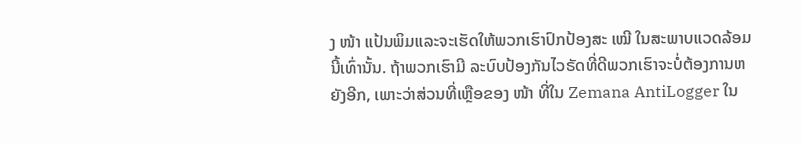ງ ໜ້າ ແປ້ນພິມແລະຈະເຮັດໃຫ້ພວກເຮົາປົກປ້ອງສະ ເໝີ ໃນສະພາບແວດລ້ອມນີ້ເທົ່ານັ້ນ. ຖ້າພວກເຮົາມີ ລະບົບປ້ອງກັນໄວຣັດທີ່ດີພວກເຮົາຈະບໍ່ຕ້ອງການຫຍັງອີກ, ເພາະວ່າສ່ວນທີ່ເຫຼືອຂອງ ໜ້າ ທີ່ໃນ Zemana AntiLogger ໃນ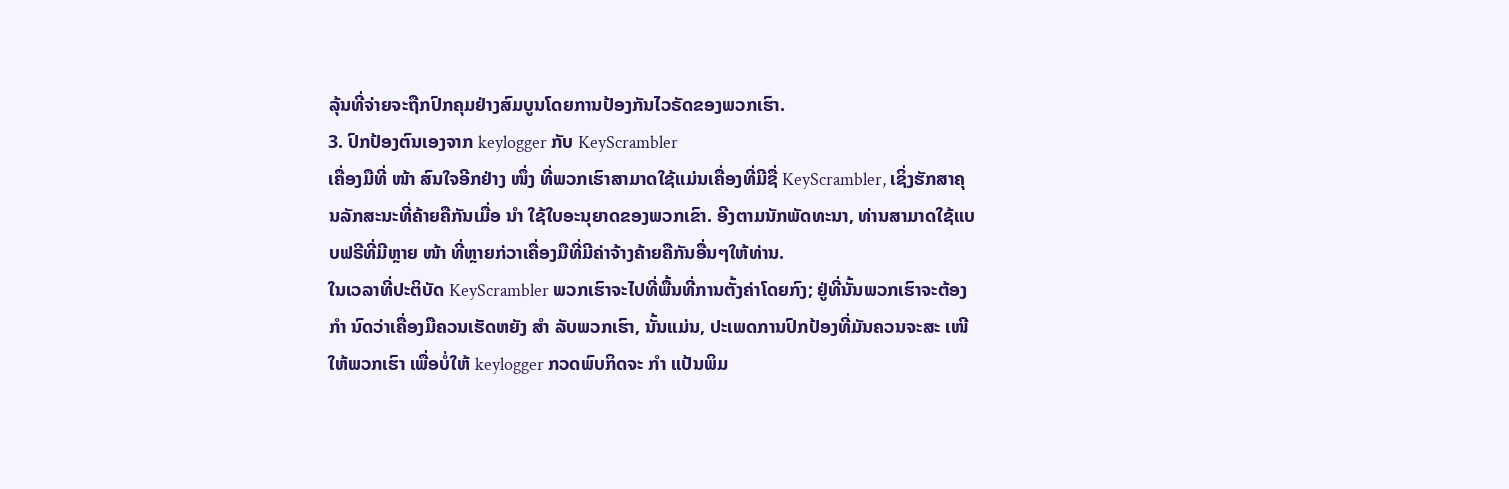ລຸ້ນທີ່ຈ່າຍຈະຖືກປົກຄຸມຢ່າງສົມບູນໂດຍການປ້ອງກັນໄວຣັດຂອງພວກເຮົາ.
3. ປົກປ້ອງຕົນເອງຈາກ keylogger ກັບ KeyScrambler
ເຄື່ອງມືທີ່ ໜ້າ ສົນໃຈອີກຢ່າງ ໜຶ່ງ ທີ່ພວກເຮົາສາມາດໃຊ້ແມ່ນເຄື່ອງທີ່ມີຊື່ KeyScrambler, ເຊິ່ງຮັກສາຄຸນລັກສະນະທີ່ຄ້າຍຄືກັນເມື່ອ ນຳ ໃຊ້ໃບອະນຸຍາດຂອງພວກເຂົາ. ອີງຕາມນັກພັດທະນາ, ທ່ານສາມາດໃຊ້ແບບຟຣີທີ່ມີຫຼາຍ ໜ້າ ທີ່ຫຼາຍກ່ວາເຄື່ອງມືທີ່ມີຄ່າຈ້າງຄ້າຍຄືກັນອື່ນໆໃຫ້ທ່ານ.
ໃນເວລາທີ່ປະຕິບັດ KeyScrambler ພວກເຮົາຈະໄປທີ່ພື້ນທີ່ການຕັ້ງຄ່າໂດຍກົງ; ຢູ່ທີ່ນັ້ນພວກເຮົາຈະຕ້ອງ ກຳ ນົດວ່າເຄື່ອງມືຄວນເຮັດຫຍັງ ສຳ ລັບພວກເຮົາ, ນັ້ນແມ່ນ, ປະເພດການປົກປ້ອງທີ່ມັນຄວນຈະສະ ເໜີ ໃຫ້ພວກເຮົາ ເພື່ອບໍ່ໃຫ້ keylogger ກວດພົບກິດຈະ ກຳ ແປ້ນພິມ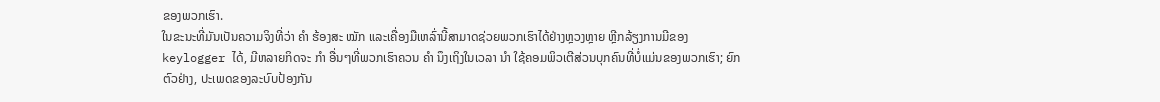ຂອງພວກເຮົາ.
ໃນຂະນະທີ່ມັນເປັນຄວາມຈິງທີ່ວ່າ ຄຳ ຮ້ອງສະ ໝັກ ແລະເຄື່ອງມືເຫລົ່ານີ້ສາມາດຊ່ວຍພວກເຮົາໄດ້ຢ່າງຫຼວງຫຼາຍ ຫຼີກລ້ຽງການມີຂອງ keylogger ໄດ້, ມີຫລາຍກິດຈະ ກຳ ອື່ນໆທີ່ພວກເຮົາຄວນ ຄຳ ນຶງເຖິງໃນເວລາ ນຳ ໃຊ້ຄອມພິວເຕີສ່ວນບຸກຄົນທີ່ບໍ່ແມ່ນຂອງພວກເຮົາ; ຍົກຕົວຢ່າງ, ປະເພດຂອງລະບົບປ້ອງກັນ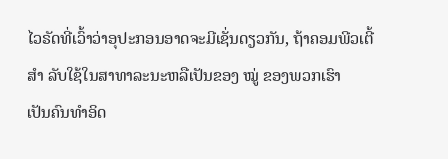ໄວຣັດທີ່ເວົ້າວ່າອຸປະກອນອາດຈະມີເຊັ່ນດຽວກັນ, ຖ້າຄອມພີວເຕີ້ ສຳ ລັບໃຊ້ໃນສາທາລະນະຫລືເປັນຂອງ ໝູ່ ຂອງພວກເຮົາ
ເປັນຄົນທໍາອິດ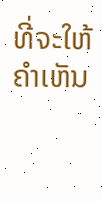ທີ່ຈະໃຫ້ຄໍາເຫັນ